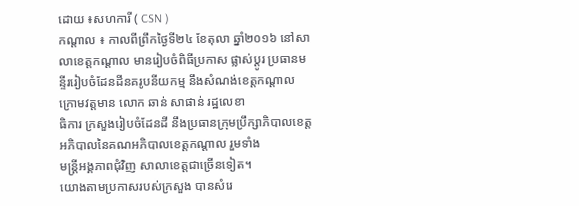ដោយ ៖សហការី ( CSN )
កណ្ដាល ៖ កាលពីព្រឹកថ្ងៃទី២៤ ខែតុលា ឆ្នាំ២០១៦ នៅសាលាខេត្តកណ្ដាល មានរៀបចំពិធីប្រកាស ផ្លាស់ប្ដូរ ប្រធានមន្ទីររៀបចំដែនដីនគរូបនីយកម្ម នឹងសំណង់ខេត្តកណ្ដាល ក្រោមវត្តមាន លោក ឆាន់ សាផាន់ រដ្ឋលេខា
ធិការ ក្រសួងរៀបចំដែនដី នឹងប្រធានក្រុមប្រឹក្សាភិបាលខេត្ត អភិបាលនៃគណអភិបាលខេត្តកណ្ដាល រួមទាំង
មន្ត្រីអង្គភាពជុំវិញ សាលាខេត្តជាច្រើនទៀត។
យោងតាមប្រកាសរបស់ក្រសួង បានសំរេ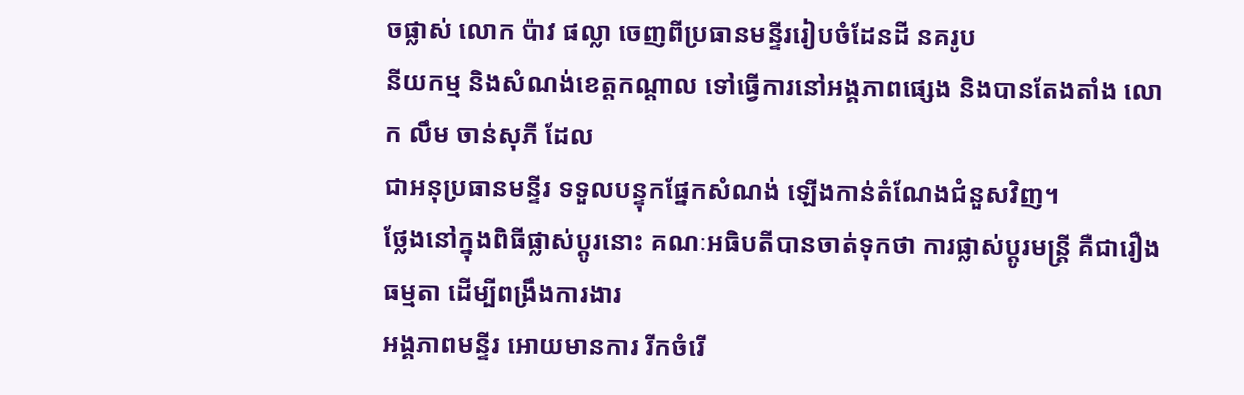ចផ្លាស់ លោក ប៉ាវ ផល្លា ចេញពីប្រធានមន្ទីររៀបចំដែនដី នគរូប
នីយកម្ម និងសំណង់ខេត្តកណ្ដាល ទៅធ្វើការនៅអង្គភាពផ្សេង និងបានតែងតាំង លោក លឹម ចាន់សុភី ដែល
ជាអនុប្រធានមន្ទីរ ទទួលបន្ទុកផ្នែកសំណង់ ឡើងកាន់តំណែងជំនួសវិញ។
ថ្លែងនៅក្នុងពិធីផ្លាស់ប្ដូរនោះ គណៈអធិបតីបានចាត់ទុកថា ការផ្លាស់ប្ដូរមន្ត្រី គឺជារឿងធម្មតា ដើម្បីពង្រឹងការងារ
អង្គភាពមន្ទីរ អោយមានការ រីកចំរើ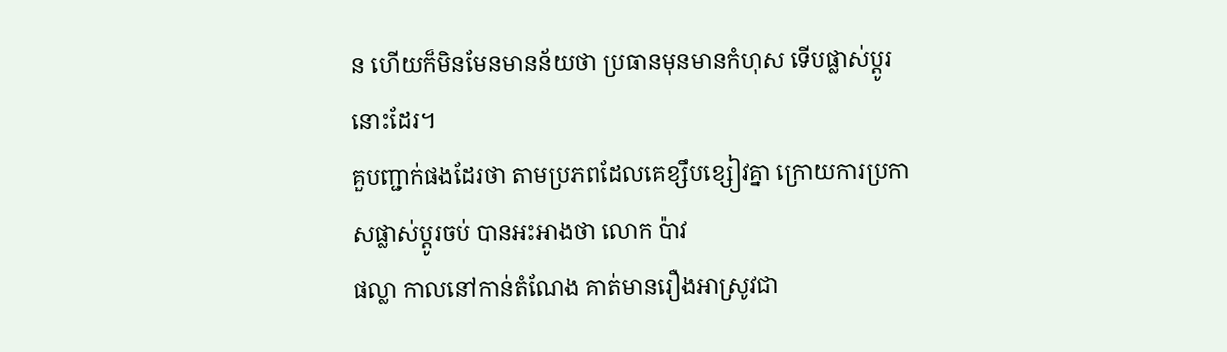ន ហើយក៏មិនមែនមានន័យថា ប្រធានមុនមានកំហុស ទើបផ្លាស់ប្ដូរនោះដែរ។
គួបញ្ជាក់ផងដែរថា តាមប្រភពដែលគេខ្សឹបខ្សៀវគ្នា ក្រោយការប្រកាសផ្លាស់ប្ដូរចប់ បានអះអាងថា លោក ប៉ាវ
ផល្លា កាលនៅកាន់តំណែង គាត់មានរឿងអាស្រូវជា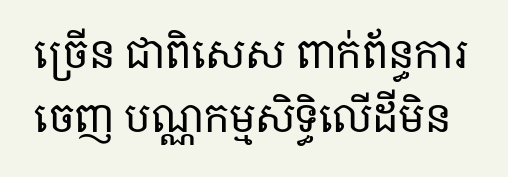ច្រើន ជាពិសេស ពាក់ព័ន្ធការចេញ បណ្ណកម្មសិទ្ធិលើដីមិន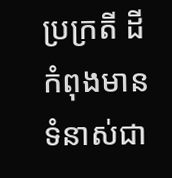ប្រក្រតី ដីកំពុងមានទំនាស់ជា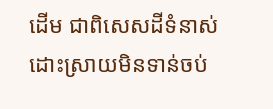ដើម ជាពិសេសដីទំនាស់ ដោះស្រាយមិនទាន់ចប់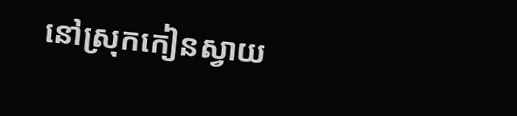នៅស្រុកកៀនស្វាយ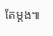តែម្ដង៕